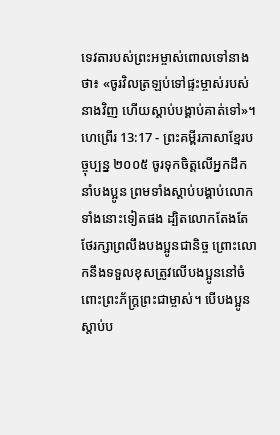ទេវតារបស់ព្រះអម្ចាស់ពោលទៅនាងថា៖ «ចូរវិលត្រឡប់ទៅផ្ទះម្ចាស់របស់នាងវិញ ហើយស្ដាប់បង្គាប់គាត់ទៅ»។
ហេព្រើរ 13:17 - ព្រះគម្ពីរភាសាខ្មែរបច្ចុប្បន្ន ២០០៥ ចូរទុកចិត្តលើអ្នកដឹកនាំបងប្អូន ព្រមទាំងស្ដាប់បង្គាប់លោកទាំងនោះទៀតផង ដ្បិតលោកតែងតែថែរក្សាព្រលឹងបងប្អូនជានិច្ច ព្រោះលោកនឹងទទួលខុសត្រូវលើបងប្អូននៅចំពោះព្រះភ័ក្ត្រព្រះជាម្ចាស់។ បើបងប្អូនស្ដាប់ប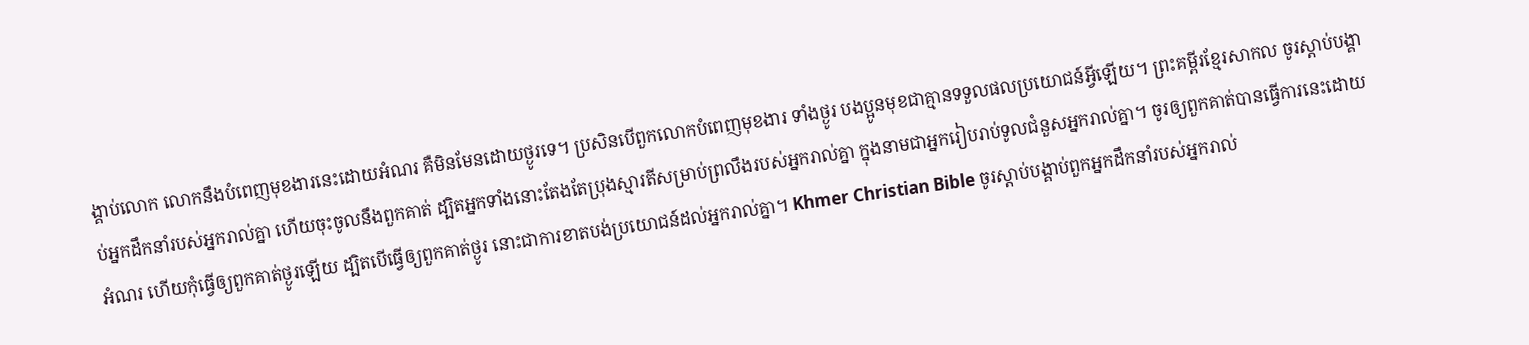ង្គាប់លោក លោកនឹងបំពេញមុខងារនេះដោយអំណរ គឺមិនមែនដោយថ្ងូរទេ។ ប្រសិនបើពួកលោកបំពេញមុខងារ ទាំងថ្ងូរ បងប្អូនមុខជាគ្មានទទួលផលប្រយោជន៍អ្វីឡើយ។ ព្រះគម្ពីរខ្មែរសាកល ចូរស្ដាប់បង្គាប់អ្នកដឹកនាំរបស់អ្នករាល់គ្នា ហើយចុះចូលនឹងពួកគាត់ ដ្បិតអ្នកទាំងនោះតែងតែប្រុងស្មារតីសម្រាប់ព្រលឹងរបស់អ្នករាល់គ្នា ក្នុងនាមជាអ្នករៀបរាប់ទូលជំនួសអ្នករាល់គ្នា។ ចូរឲ្យពួកគាត់បានធ្វើការនេះដោយអំណរ ហើយកុំធ្វើឲ្យពួកគាត់ថ្ងូរឡើយ ដ្បិតបើធ្វើឲ្យពួកគាត់ថ្ងូរ នោះជាការខាតបង់ប្រយោជន៍ដល់អ្នករាល់គ្នា។ Khmer Christian Bible ចូរស្ដាប់បង្គាប់ពួកអ្នកដឹកនាំរបស់អ្នករាល់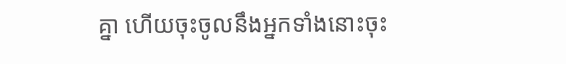គ្នា ហើយចុះចូលនឹងអ្នកទាំងនោះចុះ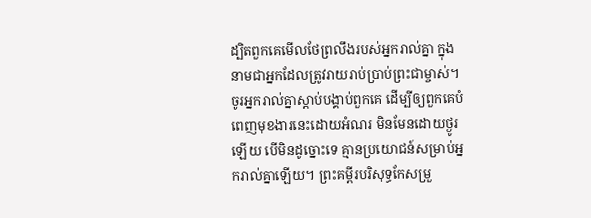ដ្បិតពួកគេមើលថែព្រលឹងរបស់អ្នករាល់គ្នា ក្នុងនាមជាអ្នកដែលត្រូវរាយរាប់ប្រាប់ព្រះជាម្ចាស់។ ចូរអ្នករាល់គ្នាស្ដាប់បង្គាប់ពួកគេ ដើម្បីឲ្យពួកគេបំពេញមុខងារនេះដោយអំណរ មិនមែនដោយថ្ងូរឡើយ បើមិនដូច្នោះទេ គ្មានប្រយោជន៍សម្រាប់អ្នករាល់គ្នាឡើយ។ ព្រះគម្ពីរបរិសុទ្ធកែសម្រួ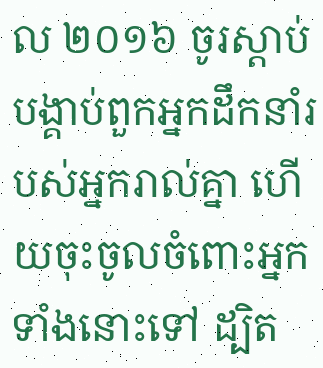ល ២០១៦ ចូរស្តាប់បង្គាប់ពួកអ្នកដឹកនាំរបស់អ្នករាល់គ្នា ហើយចុះចូលចំពោះអ្នកទាំងនោះទៅ ដ្បិត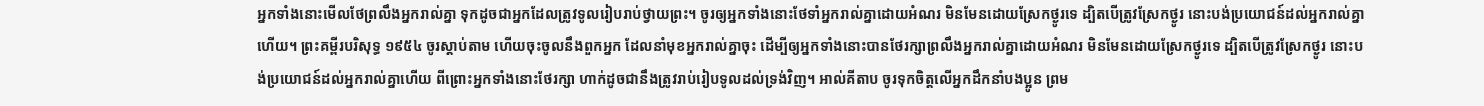អ្នកទាំងនោះមើលថែព្រលឹងអ្នករាល់គ្នា ទុកដូចជាអ្នកដែលត្រូវទូលរៀបរាប់ថ្វាយព្រះ។ ចូរឲ្យអ្នកទាំងនោះថែទាំអ្នករាល់គ្នាដោយអំណរ មិនមែនដោយស្រែកថ្ងូរទេ ដ្បិតបើត្រូវស្រែកថ្ងូរ នោះបង់ប្រយោជន៍ដល់អ្នករាល់គ្នាហើយ។ ព្រះគម្ពីរបរិសុទ្ធ ១៩៥៤ ចូរស្តាប់តាម ហើយចុះចូលនឹងពួកអ្នក ដែលនាំមុខអ្នករាល់គ្នាចុះ ដើម្បីឲ្យអ្នកទាំងនោះបានថែរក្សាព្រលឹងអ្នករាល់គ្នាដោយអំណរ មិនមែនដោយស្រែកថ្ងូរទេ ដ្បិតបើត្រូវស្រែកថ្ងូរ នោះបង់ប្រយោជន៍ដល់អ្នករាល់គ្នាហើយ ពីព្រោះអ្នកទាំងនោះថែរក្សា ហាក់ដូចជានឹងត្រូវរាប់រៀបទូលដល់ទ្រង់វិញ។ អាល់គីតាប ចូរទុកចិត្ដលើអ្នកដឹកនាំបងប្អូន ព្រម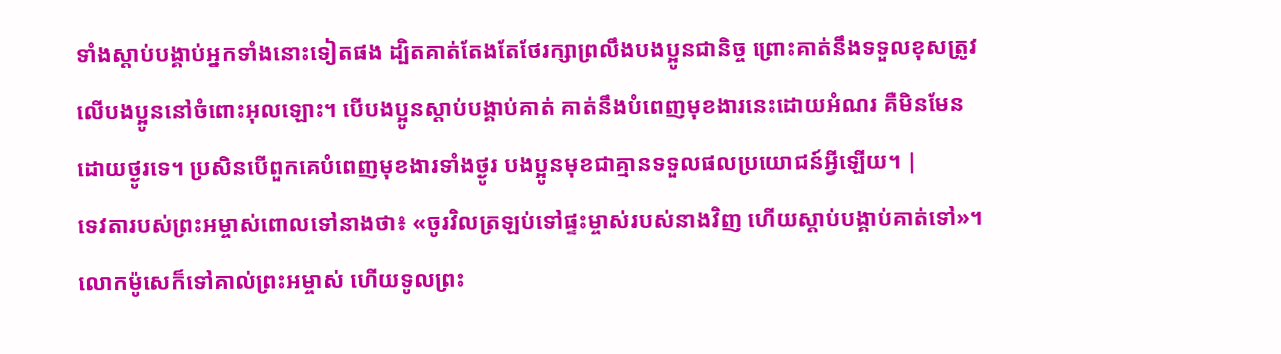ទាំងស្ដាប់បង្គាប់អ្នកទាំងនោះទៀតផង ដ្បិតគាត់តែងតែថែរក្សាព្រលឹងបងប្អូនជានិច្ច ព្រោះគាត់នឹងទទួលខុសត្រូវលើបងប្អូននៅចំពោះអុលឡោះ។ បើបងប្អូនស្ដាប់បង្គាប់គាត់ គាត់នឹងបំពេញមុខងារនេះដោយអំណរ គឺមិនមែនដោយថ្ងូរទេ។ ប្រសិនបើពួកគេបំពេញមុខងារទាំងថ្ងូរ បងប្អូនមុខជាគ្មានទទួលផលប្រយោជន៍អ្វីឡើយ។ |
ទេវតារបស់ព្រះអម្ចាស់ពោលទៅនាងថា៖ «ចូរវិលត្រឡប់ទៅផ្ទះម្ចាស់របស់នាងវិញ ហើយស្ដាប់បង្គាប់គាត់ទៅ»។
លោកម៉ូសេក៏ទៅគាល់ព្រះអម្ចាស់ ហើយទូលព្រះ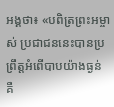អង្គថា៖ «បពិត្រព្រះអម្ចាស់ ប្រជាជននេះបានប្រព្រឹត្តអំពើបាបយ៉ាងធ្ងន់ គឺ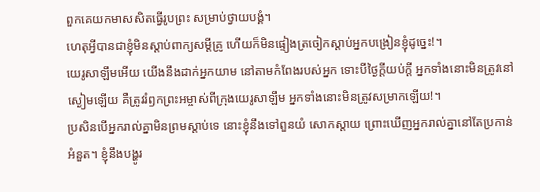ពួកគេយកមាសសិតធ្វើរូបព្រះ សម្រាប់ថ្វាយបង្គំ។
ហេតុអ្វីបានជាខ្ញុំមិនស្ដាប់ពាក្យសម្ដីគ្រូ ហើយក៏មិនផ្ទៀងត្រចៀកស្ដាប់អ្នកបង្រៀនខ្ញុំដូច្នេះ!។
យេរូសាឡឹមអើយ យើងនឹងដាក់អ្នកយាម នៅតាមកំពែងរបស់អ្នក ទោះបីថ្ងៃក្ដីយប់ក្ដី អ្នកទាំងនោះមិនត្រូវនៅស្ងៀមឡើយ គឺត្រូវរំឭកព្រះអម្ចាស់ពីក្រុងយេរូសាឡឹម អ្នកទាំងនោះមិនត្រូវសម្រាកឡើយ!។
ប្រសិនបើអ្នករាល់គ្នាមិនព្រមស្ដាប់ទេ នោះខ្ញុំនឹងទៅពួនយំ សោកស្ដាយ ព្រោះឃើញអ្នករាល់គ្នានៅតែប្រកាន់អំនួត។ ខ្ញុំនឹងបង្ហូរ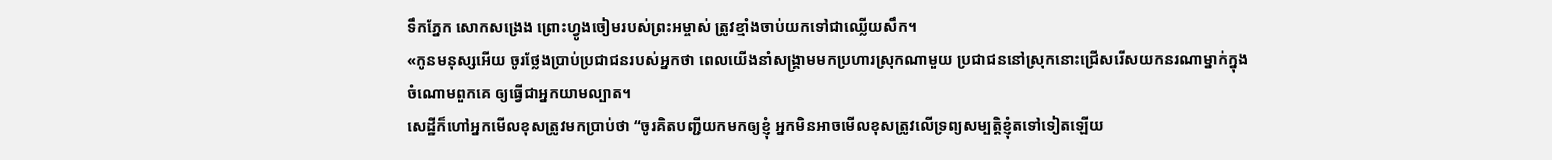ទឹកភ្នែក សោកសង្រេង ព្រោះហ្វូងចៀមរបស់ព្រះអម្ចាស់ ត្រូវខ្មាំងចាប់យកទៅជាឈ្លើយសឹក។
«កូនមនុស្សអើយ ចូរថ្លែងប្រាប់ប្រជាជនរបស់អ្នកថា ពេលយើងនាំសង្គ្រាមមកប្រហារស្រុកណាមួយ ប្រជាជននៅស្រុកនោះជ្រើសរើសយកនរណាម្នាក់ក្នុងចំណោមពួកគេ ឲ្យធ្វើជាអ្នកយាមល្បាត។
សេដ្ឋីក៏ហៅអ្នកមើលខុសត្រូវមកប្រាប់ថា “ចូរគិតបញ្ជីយកមកឲ្យខ្ញុំ អ្នកមិនអាចមើលខុសត្រូវលើទ្រព្យសម្បត្តិខ្ញុំតទៅទៀតឡើយ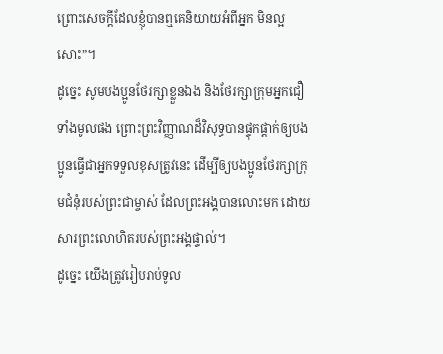ព្រោះសេចក្ដីដែលខ្ញុំបានឮគេនិយាយអំពីអ្នក មិនល្អសោះ”។
ដូច្នេះ សូមបងប្អូនថែរក្សាខ្លួនឯង និងថែរក្សាក្រុមអ្នកជឿទាំងមូលផង ព្រោះព្រះវិញ្ញាណដ៏វិសុទ្ធបានផ្ទុកផ្ដាក់ឲ្យបងប្អូនធ្វើជាអ្នកទទួលខុសត្រូវនេះ ដើម្បីឲ្យបងប្អូនថែរក្សាក្រុមជំនុំរបស់ព្រះជាម្ចាស់ ដែលព្រះអង្គបានលោះមក ដោយសារព្រះលោហិតរបស់ព្រះអង្គផ្ទាល់។
ដូច្នេះ យើងត្រូវរៀបរាប់ទូល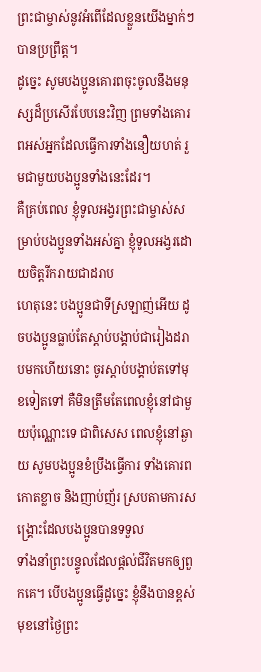ព្រះជាម្ចាស់នូវអំពើដែលខ្លួនយើងម្នាក់ៗបានប្រព្រឹត្ត។
ដូច្នេះ សូមបងប្អូនគោរពចុះចូលនឹងមនុស្សដ៏ប្រសើរបែបនេះវិញ ព្រមទាំងគោរពអស់អ្នកដែលធ្វើការទាំងនឿយហត់ រួមជាមួយបងប្អូនទាំងនេះដែរ។
គឺគ្រប់ពេល ខ្ញុំទូលអង្វរព្រះជាម្ចាស់សម្រាប់បងប្អូនទាំងអស់គ្នា ខ្ញុំទូលអង្វរដោយចិត្តរីករាយជាដរាប
ហេតុនេះ បងប្អូនជាទីស្រឡាញ់អើយ ដូចបងប្អូនធ្លាប់តែស្ដាប់បង្គាប់ជារៀងដរាបមកហើយនោះ ចូរស្ដាប់បង្គាប់តទៅមុខទៀតទៅ គឺមិនត្រឹមតែពេលខ្ញុំនៅជាមួយប៉ុណ្ណោះទេ ជាពិសេស ពេលខ្ញុំនៅឆ្ងាយ សូមបងប្អូនខំប្រឹងធ្វើការ ទាំងគោរពកោតខ្លាច និងញាប់ញ័រ ស្របតាមការសង្គ្រោះដែលបងប្អូនបានទទួល
ទាំងនាំព្រះបន្ទូលដែលផ្ដល់ជីវិតមកឲ្យពួកគេ។ បើបងប្អូនធ្វើដូច្នេះ ខ្ញុំនឹងបានខ្ពស់មុខនៅថ្ងៃព្រះ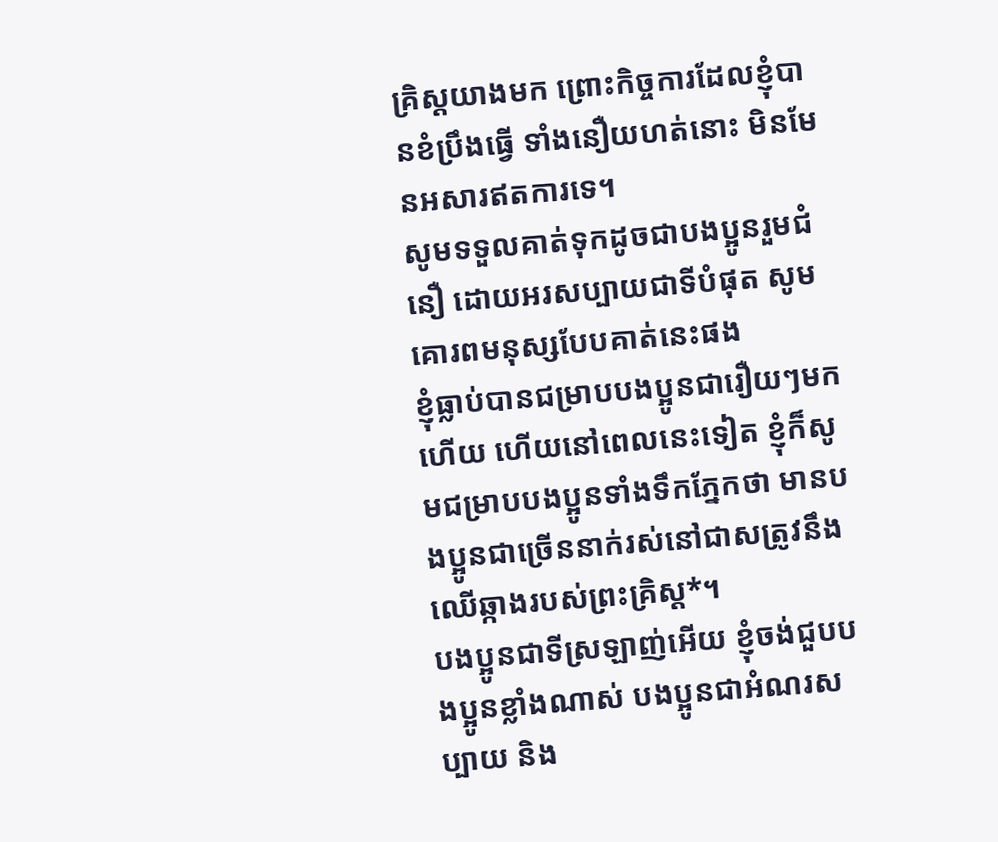គ្រិស្តយាងមក ព្រោះកិច្ចការដែលខ្ញុំបានខំប្រឹងធ្វើ ទាំងនឿយហត់នោះ មិនមែនអសារឥតការទេ។
សូមទទួលគាត់ទុកដូចជាបងប្អូនរួមជំនឿ ដោយអរសប្បាយជាទីបំផុត សូមគោរពមនុស្សបែបគាត់នេះផង
ខ្ញុំធ្លាប់បានជម្រាបបងប្អូនជារឿយៗមកហើយ ហើយនៅពេលនេះទៀត ខ្ញុំក៏សូមជម្រាបបងប្អូនទាំងទឹកភ្នែកថា មានបងប្អូនជាច្រើននាក់រស់នៅជាសត្រូវនឹងឈើឆ្កាងរបស់ព្រះគ្រិស្ត*។
បងប្អូនជាទីស្រឡាញ់អើយ ខ្ញុំចង់ជួបបងប្អូនខ្លាំងណាស់ បងប្អូនជាអំណរសប្បាយ និង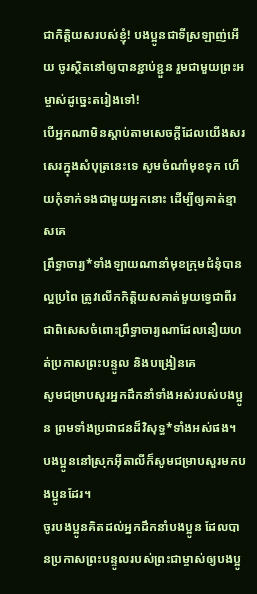ជាកិត្តិយសរបស់ខ្ញុំ! បងប្អូនជាទីស្រឡាញ់អើយ ចូរស្ថិតនៅឲ្យបានខ្ជាប់ខ្ជួន រួមជាមួយព្រះអម្ចាស់ដូច្នេះតរៀងទៅ!
បើអ្នកណាមិនស្ដាប់តាមសេចក្ដីដែលយើងសរសេរក្នុងសំបុត្រនេះទេ សូមចំណាំមុខទុក ហើយកុំទាក់ទងជាមួយអ្នកនោះ ដើម្បីឲ្យគាត់ខ្មាសគេ
ព្រឹទ្ធាចារ្យ*ទាំងឡាយណានាំមុខក្រុមជំនុំបានល្អប្រពៃ ត្រូវលើកកិត្តិយសគាត់មួយទ្វេជាពីរ ជាពិសេសចំពោះព្រឹទ្ធាចារ្យណាដែលនឿយហត់ប្រកាសព្រះបន្ទូល និងបង្រៀនគេ
សូមជម្រាបសួរអ្នកដឹកនាំទាំងអស់របស់បងប្អូន ព្រមទាំងប្រជាជនដ៏វិសុទ្ធ*ទាំងអស់ផង។ បងប្អូននៅស្រុកអ៊ីតាលីក៏សូមជម្រាបសួរមកបងប្អូនដែរ។
ចូរបងប្អូនគិតដល់អ្នកដឹកនាំបងប្អូន ដែលបានប្រកាសព្រះបន្ទូលរបស់ព្រះជាម្ចាស់ឲ្យបងប្អូ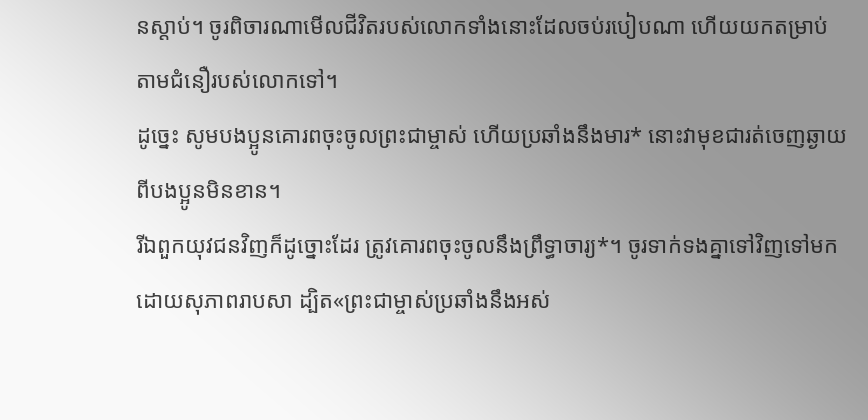នស្ដាប់។ ចូរពិចារណាមើលជីវិតរបស់លោកទាំងនោះដែលចប់របៀបណា ហើយយកតម្រាប់តាមជំនឿរបស់លោកទៅ។
ដូច្នេះ សូមបងប្អូនគោរពចុះចូលព្រះជាម្ចាស់ ហើយប្រឆាំងនឹងមារ* នោះវាមុខជារត់ចេញឆ្ងាយពីបងប្អូនមិនខាន។
រីឯពួកយុវជនវិញក៏ដូច្នោះដែរ ត្រូវគោរពចុះចូលនឹងព្រឹទ្ធាចារ្យ*។ ចូរទាក់ទងគ្នាទៅវិញទៅមក ដោយសុភាពរាបសា ដ្បិត«ព្រះជាម្ចាស់ប្រឆាំងនឹងអស់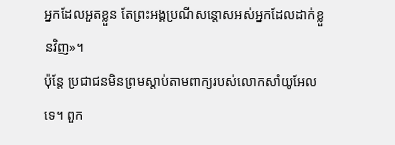អ្នកដែលអួតខ្លួន តែព្រះអង្គប្រណីសន្ដោសអស់អ្នកដែលដាក់ខ្លួនវិញ»។
ប៉ុន្តែ ប្រជាជនមិនព្រមស្ដាប់តាមពាក្យរបស់លោកសាំយូអែលទេ។ ពួក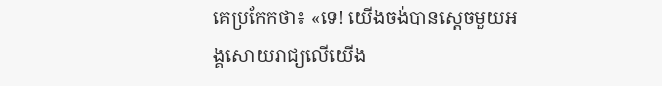គេប្រកែកថា៖ «ទេ! យើងចង់បានស្ដេចមួយអង្គសោយរាជ្យលើយើង